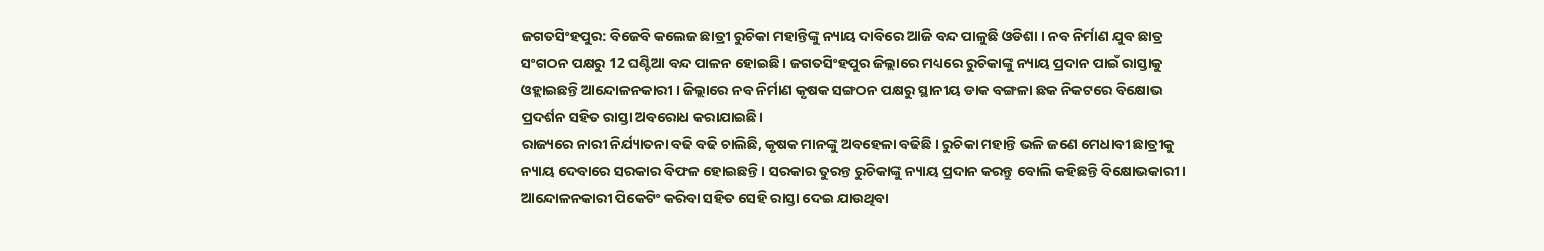ଜଗତସିଂହପୁର: ବିଜେବି କଲେଜ ଛାତ୍ରୀ ରୁଚିକା ମହାନ୍ତିଙ୍କୁ ନ୍ୟାୟ ଦାବିରେ ଆଜି ବନ୍ଦ ପାଳୁଛି ଓଡିଶା । ନବ ନିର୍ମାଣ ଯୁବ ଛାତ୍ର ସଂଗଠନ ପକ୍ଷରୁ 12 ଘଣ୍ଟିଆ ବନ୍ଦ ପାଳନ ହୋଇଛି । ଜଗତସିଂହପୁର ଜିଲ୍ଲାରେ ମଧ୍ୟରେ ରୁଚିକାଙ୍କୁ ନ୍ୟାୟ ପ୍ରଦାନ ପାଇଁ ରାସ୍ତାକୁ ଓହ୍ଲାଇଛନ୍ତି ଆନ୍ଦୋଳନକାରୀ । ଜିଲ୍ଲାରେ ନବ ନିର୍ମାଣ କୃଷକ ସଙ୍ଗଠନ ପକ୍ଷରୁ ସ୍ଥାନୀୟ ଡାକ ବଙ୍ଗଳା ଛକ ନିକଟରେ ବିକ୍ଷୋଭ ପ୍ରଦର୍ଶନ ସହିତ ରାସ୍ତା ଅବରୋଧ କରାଯାଇଛି।
ରାଜ୍ୟରେ ନାରୀ ନିର୍ଯ୍ୟାତନା ବଢି ବଢି ଚାଲିଛି, କୃଷକ ମାନଙ୍କୁ ଅବହେଳା ବଢିଛି । ରୁଚିକା ମହାନ୍ତି ଭଳି ଜଣେ ମେଧାବୀ ଛାତ୍ରୀକୁ ନ୍ୟାୟ ଦେବାରେ ସରକାର ବିଫଳ ହୋଇଛନ୍ତି । ସରକାର ତୁରନ୍ତ ରୁଚିକାଙ୍କୁ ନ୍ୟାୟ ପ୍ରଦାନ କରନ୍ତୁ ବୋଲି କହିଛନ୍ତି ବିକ୍ଷୋଭକାରୀ । ଆନ୍ଦୋଳନକାରୀ ପିକେଟିଂ କରିବା ସହିତ ସେହି ରାସ୍ତା ଦେଇ ଯାଉଥିବା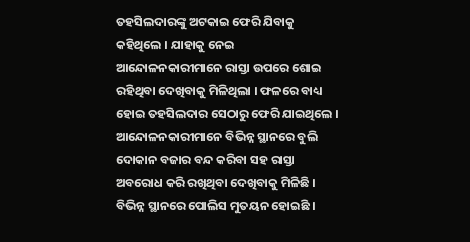ତହସିଲଦାରଙ୍କୁ ଅଟକାଇ ଫେରି ଯିବାକୁ କହିଥିଲେ । ଯାହାକୁ ନେଇ ଆନ୍ଦୋଳନକାରୀମାନେ ରାସ୍ତା ଉପରେ ଶୋଇ ରହିଥିବା ଦେଖିବାକୁ ମିଳିଥିଲା । ଫଳରେ ବାଧ୍ୟ ହୋଇ ତହସିଲଦାର ସେଠାରୁ ଫେରି ଯାଇଥିଲେ ।
ଆନ୍ଦୋଳନକାରୀମାନେ ବିଭିନ୍ନ ସ୍ଥାନରେ ବୁଲି ଦୋକାନ ବଜାର ବନ୍ଦ କରିବା ସହ ରାସ୍ତା ଅବରୋଧ କରି ରଖିଥିବା ଦେଖିବାକୁ ମିଳିଛି । ବିଭିନ୍ନ ସ୍ଥାନରେ ପୋଲିସ ମୁତୟନ ହୋଇଛି ।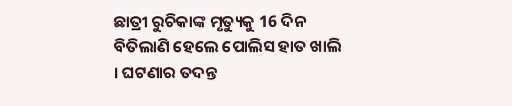ଛାତ୍ରୀ ରୁଚିକାଙ୍କ ମୃତ୍ୟୁକୁ 16 ଦିନ ବିତିଲାଣି ହେଲେ ପୋଲିସ ହାତ ଖାଲି । ଘଟଣାର ତଦନ୍ତ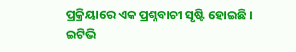ପ୍ରକ୍ରିୟାରେ ଏକ ପ୍ରଶ୍ନବାଚୀ ସୃଷ୍ଟି ହୋଇଛି ।
ଇଟିଭି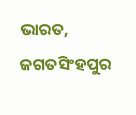ଭାରତ, ଜଗତସିଂହପୁର